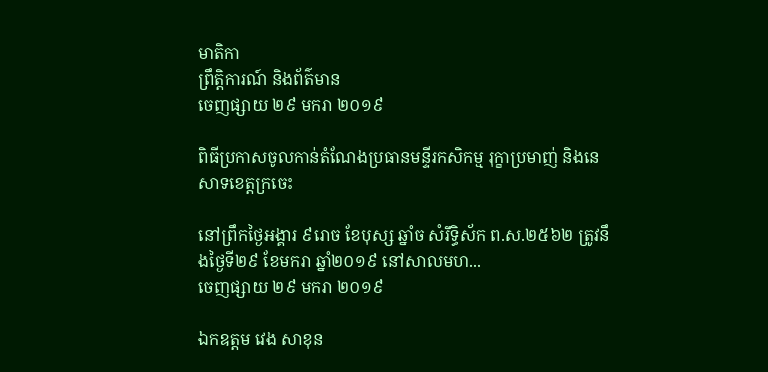មាតិកា
ព្រឹត្តិការណ៍ និងព័ត៌មាន
ចេញផ្សាយ ២៩ មករា ២០១៩

ពិធីប្រកាសចូលកាន់តំណែងប្រធានមន្ទីរកសិកម្ម រុក្ខាប្រមាញ់ និងនេសាទខេត្តក្រចេះ

នៅព្រឹកថ្ងៃអង្គារ ៩រោច ខែបុស្ស ឆ្នាំច សំរឹទ្ធិស័ក ព.ស.២៥៦២ ត្រូវនឹងថ្ងៃទី២៩ ខែមករា ឆ្នាំ២០១៩ នៅសាលមហ...
ចេញផ្សាយ ២៩ មករា ២០១៩

ឯកឧត្តម វេង សាខុន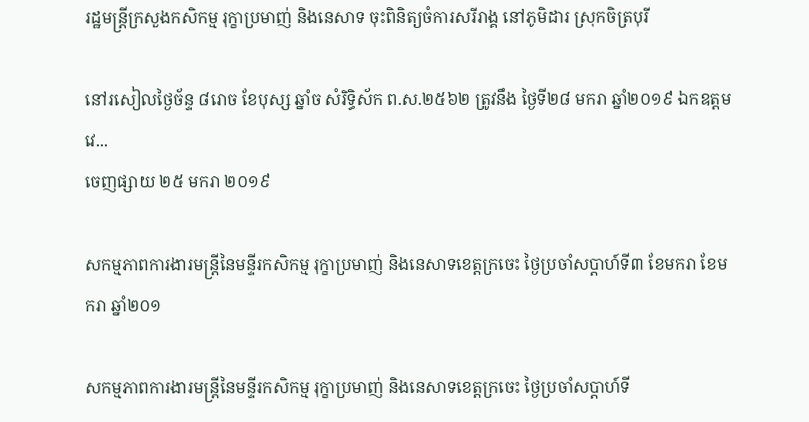រដ្ឋមន្រ្តីក្រសួងកសិកម្ម រុក្ខាប្រមាញ់ និងនេសាទ ចុះពិនិត្យចំការសរីរាង្គ នៅភូមិដារ ស្រុកចិត្របុរី

នៅរសៀលថ្ងៃច័ន្ទ ៨រោច ខែបុស្ស ឆ្នាំច សំរិទ្ធិស័ក ព.ស.២៥៦២ ត្រូវនឹង ថ្ងៃទី២៨ មករា ឆ្នាំ២០១៩ ឯកឧត្តម វេ...
ចេញផ្សាយ ២៥ មករា ២០១៩

សកម្មភាពការងារមន្ត្រីនៃមន្ទីរកសិកម្ម រុក្ខាប្រមាញ់ និងនេសាទខេត្តក្រចេះ ថ្ងៃប្រចាំសប្តាហ៍ទី៣ ខែមករា ខែមករា ឆ្នាំ២០១

សកម្មភាពការងារមន្ត្រីនៃមន្ទីរកសិកម្ម រុក្ខាប្រមាញ់ និងនេសាទខេត្តក្រចេះ ថ្ងៃប្រចាំសប្តាហ៍ទី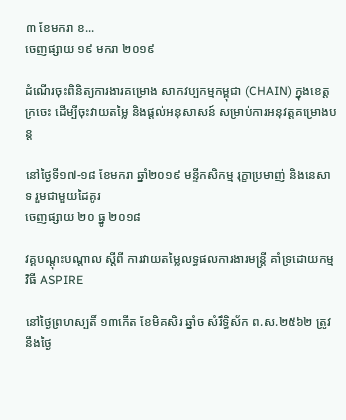៣ ខែមករា ខ...
ចេញផ្សាយ ១៩ មករា ២០១៩

ដំណើរចុះពិនិត្យការងារគម្រោង សាកវប្បកម្មកម្ពុជា (CHAIN) ក្នុងខេត្តក្រចេះ ដើម្បីចុះវាយតម្លៃ និងផ្តល់អនុសាសន៍ សម្រាប់ការអនុវត្តគម្រោងបន្ត

នៅថ្ងៃទី១៧-១៨ ខែមករា ឆ្នាំ២០១៩ មន្ទីកសិកម្ម រុក្ខាប្រមាញ់ និងនេសាទ រួមជាមួយដៃគូរ
ចេញផ្សាយ ២០ ធ្នូ ២០១៨

វគ្គបណ្តុះបណ្តាល ស្តីពី ការវាយតម្លៃលទ្ធផលការងារមន្រ្តី គាំទ្រដោយកម្មវិធី ASPIRE

នៅថ្ងៃព្រហស្បតិ៍ ១៣កើត ខែមិគសិរ ឆ្នាំច សំរឹទ្ធិស័ក ព.ស.២៥៦២ ត្រូវនឹងថ្ងៃ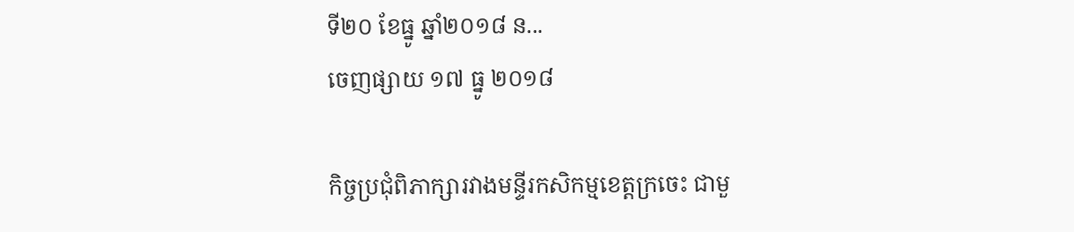ទី២០ ខែធ្នូ ឆ្នាំ២០១៨ ន...
ចេញផ្សាយ ១៧ ធ្នូ ២០១៨

កិច្ចប្រជុំពិភាក្សារវាងមន្ទីរកសិកម្មខេត្តក្រចេះ ជាមួ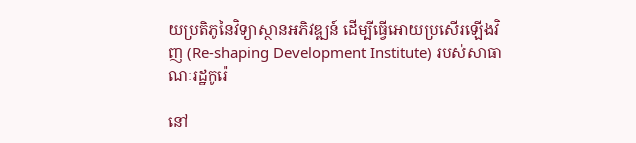យប្រតិភូនៃវិទ្យាស្ថានអភិវឌ្ឍន៍ ដើម្បីធ្វើអោយប្រសើរឡើងវិញ (Re-shaping Development Institute) របស់សាធាណៈរដ្ឋកូរ៉េ

នៅ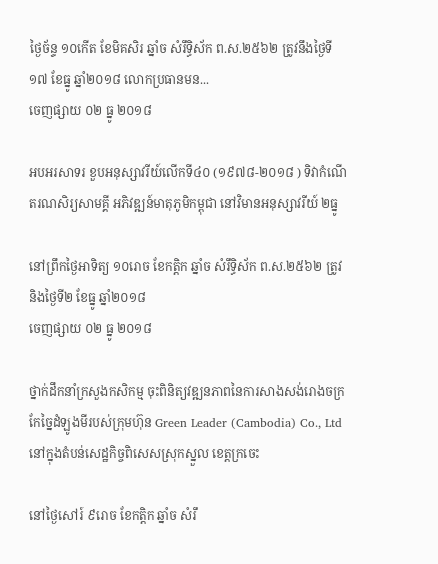ថ្ងៃច័ន្ទ ១០កើត ខែមិគសិរ ឆ្នាំច សំរឹទ្ធិស័ក ព.ស.២៥៦២ ត្រូវនឹងថ្ងៃទី១៧ ខែធ្នូ ឆ្នាំ២០១៨ លោកប្រធានមន...
ចេញផ្សាយ ០២ ធ្នូ ២០១៨

អបអរសាទរ ខួបអនុស្សាវរីយ៍លើកទី៤០ (១៩៧៨-២០១៨ ) ទិវាកំណើតរណសិរ្យសាមគ្គី អភិវឌ្ឍន៍មាតុភូមិកម្ពុជា នៅវិមានអនុស្សាវរីយ៍ ២ធ្នូ

នៅព្រឹកថ្ងៃអាទិត្យ ១០រោច ខែកត្តិក ឆ្នាំច សំរឹទ្ធិស័ក ព.ស.២៥៦២ ត្រូវនិងថ្ងៃទី២ ខែធ្នូ ឆ្នាំ២០១៨
ចេញផ្សាយ ០២ ធ្នូ ២០១៨

ថ្នាក់ដឹកនាំក្រសួងកសិកម្ម ចុះពិនិត្យវឌ្ឍនភាពនៃការសាងសង់រោងចក្រកែច្នៃដំឡូងមីរបស់ក្រុមហ៊ុន Green Leader (Cambodia) Co., Ltd នៅក្នុងតំបន់សេដ្ឋកិច្ចពិសេសស្រុកស្នួល ខេត្តក្រចេះ

នៅថ្ងៃសៅរ៍ ៩រោច ខែកត្តិក ឆ្នាំច សំរឹ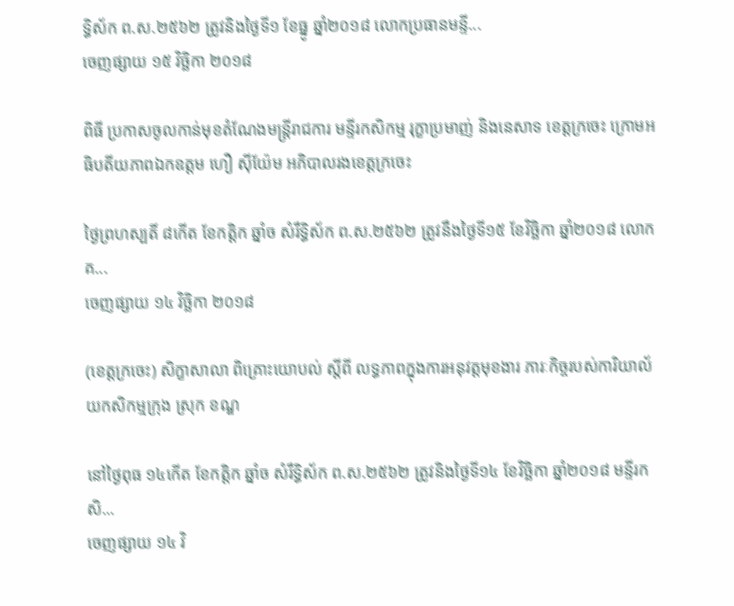ទ្ធិស័ក ព.ស.២៥៦២ ត្រូវនិងថ្ងៃទី១ ខែធ្នូ ឆ្នាំ២០១៨ លោកប្រធានមន្ទី...
ចេញផ្សាយ ១៥ វិច្ឆិកា ២០១៨

ពិធី ប្រកាសចូលកាន់មុខតំណែងមន្រ្តីរាជការ មន្ទីរកសិកម្ម រុក្ខាប្រមាញ់ និងនេសាទ ខេត្តក្រចេះ ក្រោមអធិបតីយភាពឯកឧត្តម ហឿ ស៊ីយ៉ែម អភិបាលរងខេត្តក្រចេះ

ថ្ងៃព្រហស្បតិ៍ ៨កើត ខែកត្តិក ឆ្នាំច សំរឹទ្ធិស័ក ព.ស.២៥៦២ ត្រូវនឹងថ្ងៃទី១៥ ខែវិច្ឆិកា ឆ្នាំ២០១៨ លោក គ...
ចេញផ្សាយ ១៤ វិច្ឆិកា ២០១៨

(ខេត្តក្រចេះ) សិក្ខាសាលា ពិគ្រោះយោបល់ ស្តីពី លទ្ធភាពក្នុងការអនុវត្តមុខងារ ភារៈកិច្ចរបស់ការិយាល័យកសិកម្មក្រុង ស្រុក ខណ្ឌ

នៅថ្ងៃពុធ ១៤កើត ខែកត្តិក ឆ្នាំច សំរឹទ្ធិស័ក ព.ស.២៥៦២ ត្រូវនិងថ្ងៃទី១៤ ខែវិច្ឆិកា ឆ្នាំ២០១៨ មន្ទីរកសិ...
ចេញផ្សាយ ១៤ វិ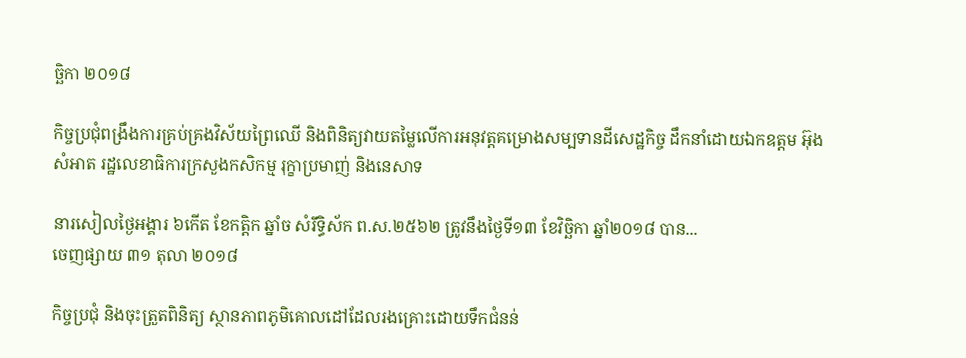ច្ឆិកា ២០១៨

កិច្ចប្រជុំពង្រឹងការគ្រប់គ្រងវិស័យព្រៃឈើ និងពិនិត្យវាយតម្លៃលើការអនុវត្តគម្រោងសម្បទានដីសេដ្ឋកិច្ច ដឹកនាំដោយឯកឧត្តម អ៊ុង សំអាត រដ្ឋលេខាធិការក្រសួងកសិកម្ម រុក្ខាប្រមាញ់ និងនេសាទ

នារសៀលថ្ងៃអង្គារ ៦កើត ខែកត្តិក ឆ្នាំច សំរឹទ្ធិស័ក ព.ស.២៥៦២ ត្រូវនឹងថ្ងៃទី១៣ ខែវិច្ឆិកា ឆ្នាំ២០១៨ បាន...
ចេញផ្សាយ ៣១ តុលា ២០១៨

កិច្ចប្រជុំ និងចុះត្រួតពិនិត្យ ស្ថានភាពភូមិគោលដៅដែលរងគ្រោះដោយទឹកជំនន់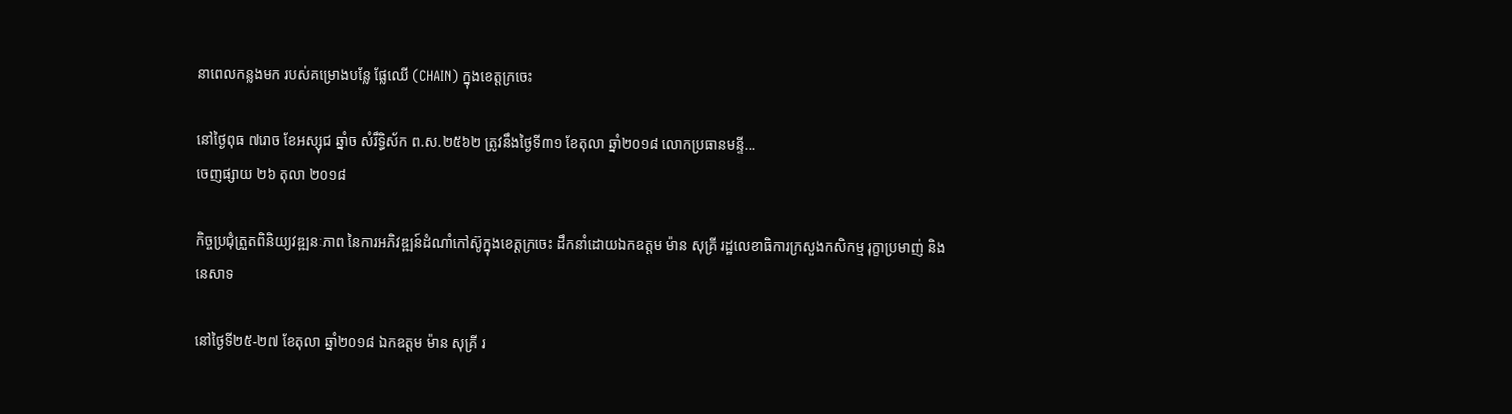នាពេលកន្លងមក របស់គម្រោងបន្លែ ផ្លែឈើ (CHAIN) ក្នុងខេត្តក្រចេះ

នៅថ្ងៃពុធ ៧រោច ខែអស្សុជ ឆ្នាំច សំរឹទ្ធិស័ក ព.ស.២៥៦២ ត្រូវនឹងថ្ងៃទី៣១ ខែតុលា ឆ្នាំ២០១៨ លោកប្រធានមន្ទី...
ចេញផ្សាយ ២៦ តុលា ២០១៨

កិច្ចប្រជុំត្រួតពិនិយ្យវឌ្ឍនៈភាព នៃការអភិវឌ្ឍន៍ដំណាំកៅស៊ូក្នុងខេត្តក្រចេះ ដឹកនាំដោយឯកឧត្តម ម៉ាន សុគ្រី រដ្ឋលេខាធិការក្រសួងកសិកម្ម រុក្ខាប្រមាញ់ និងនេសាទ

នៅថ្ងៃទី២៥-២៧ ខែតុលា ឆ្នាំ២០១៨ ឯកឧត្តម ម៉ាន សុគ្រី រ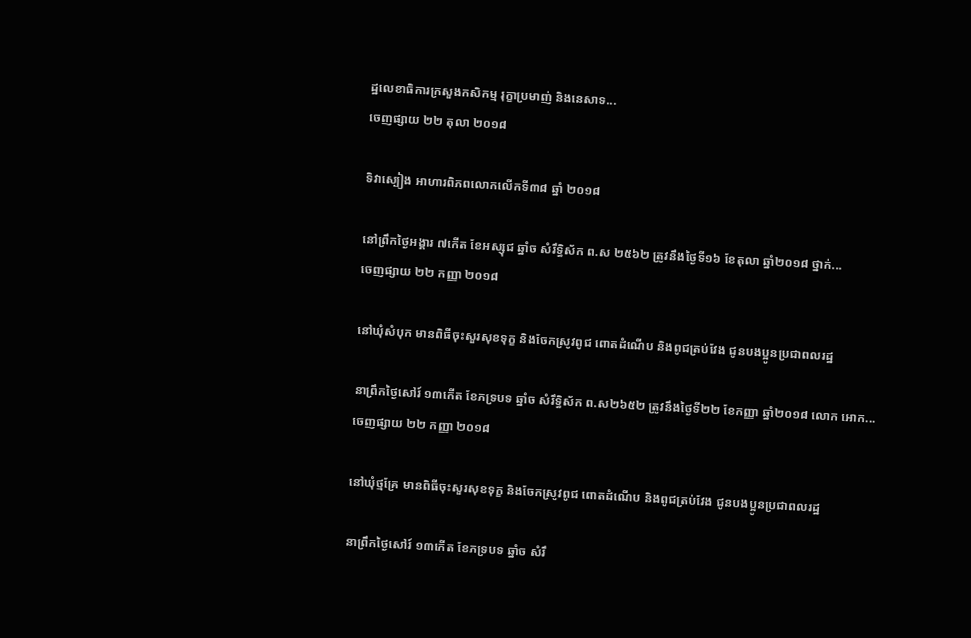ដ្ឋលេខាធិការក្រសួងកសិកម្ម រុក្ខាប្រមាញ់ និងនេសាទ...
ចេញផ្សាយ ២២ តុលា ២០១៨

ទិវាស្បៀង អាហារពិភពលោកលើកទី៣៨ ឆ្នាំ ២០១៨

នៅព្រឹកថ្ងៃអង្គារ ៧កើត ខែអស្សុជ ឆ្នាំច សំរឹទ្ធិស័ក ព.ស ២៥៦២ ត្រូវនឹងថ្ងៃទី១៦ ខែតុលា ឆ្នាំ២០១៨ ថ្នាក់...
ចេញផ្សាយ ២២ កញ្ញា ២០១៨

នៅឃុំសំបុក មានពិធីចុះសួរសុខទុក្ខ និងចែកស្រូវពូជ ពោតដំណើប និងពូជត្រប់វែង ជូនបងប្អូនប្រជាពលរដ្ឋ

នាព្រឹកថ្ងៃសៅរ៍ ១៣កើត ខែភទ្របទ ឆ្នាំច សំរឹទ្ធិស័ក ព.ស២៦៥២ ត្រូវនឹងថ្ងៃទី២២ ខែកញ្ញា ឆ្នាំ២០១៨ លោក អោក...
ចេញផ្សាយ ២២ កញ្ញា ២០១៨

នៅឃុំថ្មគ្រែ មានពិធីចុះសួរសុខទុក្ខ និងចែកស្រូវពូជ ពោតដំណើប និងពូជត្រប់វែង ជូនបងប្អូនប្រជាពលរដ្ឋ

នាព្រឹកថ្ងៃសៅរ៍ ១៣កើត ខែភទ្របទ ឆ្នាំច សំរឹ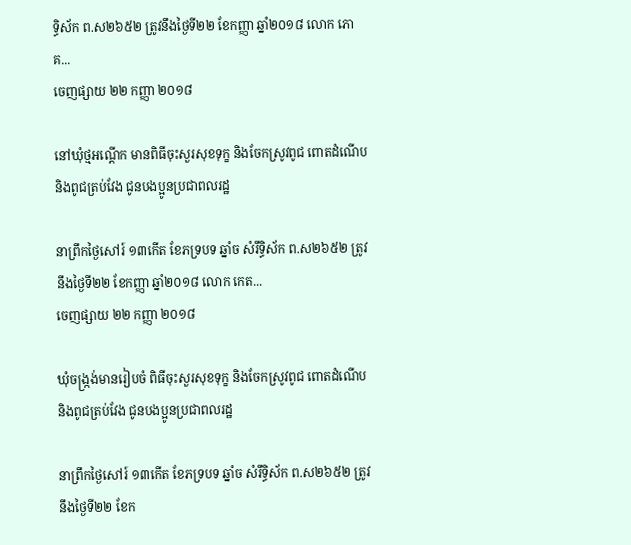ទ្ធិស័ក ព.ស២៦៥២ ត្រូវនឹងថ្ងៃទី២២ ខែកញ្ញា ឆ្នាំ២០១៨ លោក ភោគ...
ចេញផ្សាយ ២២ កញ្ញា ២០១៨

នៅឃុំថ្មអណ្តើក មានពិធីចុះសួរសុខទុក្ខ និងចែកស្រូវពូជ ពោតដំណើប និងពូជត្រប់វែង ជូនបងប្អូនប្រជាពលរដ្ឋ

នាព្រឹកថ្ងៃសៅរ៍ ១៣កើត ខែភទ្របទ ឆ្នាំច សំរឹទ្ធិស័ក ព.ស២៦៥២ ត្រូវនឹងថ្ងៃទី២២ ខែកញ្ញា ឆ្នាំ២០១៨ លោក កេត...
ចេញផ្សាយ ២២ កញ្ញា ២០១៨

ឃុំចង្ក្រង់មានរៀបចំ ពិធីចុះសួរសុខទុក្ខ និងចែកស្រូវពូជ ពោតដំណើប និងពូជត្រប់វែង ជូនបងប្អូនប្រជាពលរដ្ឋ

នាព្រឹកថ្ងៃសៅរ៍ ១៣កើត ខែភទ្របទ ឆ្នាំច សំរឹទ្ធិស័ក ព.ស២៦៥២ ត្រូវនឹងថ្ងៃទី២២ ខែក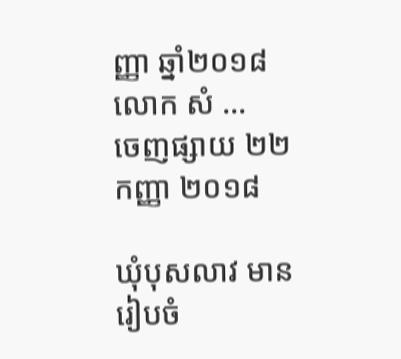ញ្ញា ឆ្នាំ២០១៨ លោក សំ ...
ចេញផ្សាយ ២២ កញ្ញា ២០១៨

ឃុំបុសលាវ មានរៀបចំ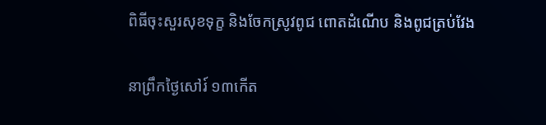ពិធីចុះសួរសុខទុក្ខ និងចែកស្រូវពូជ ពោតដំណើប និងពូជត្រប់វែង

នាព្រឹកថ្ងៃសៅរ៍ ១៣កើត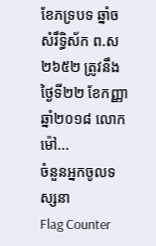ខែភទ្របទ ឆ្នាំច សំរឹទ្ធិស័ក ព.ស២៦៥២ ត្រូវនឹងថ្ងៃទី២២ ខែកញ្ញា ឆ្នាំ២០១៨ លោក ម៉ៅ...
ចំនួនអ្នកចូលទស្សនា
Flag Counter